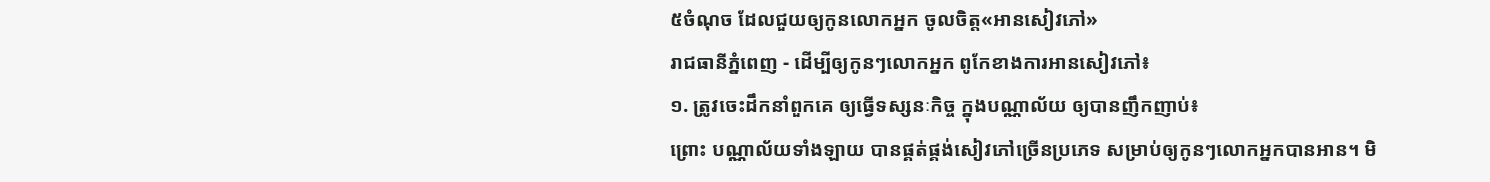៥ចំណុច ដែលជួយឲ្យកូនលោកអ្នក ចូលចិត្ត«អានសៀវភៅ»
រាជធានីភ្នំពេញ - ដើម្បីឲ្យកូនៗលោកអ្នក ពូកែខាងការអានសៀវភៅ៖
១. ត្រូវចេះដឹកនាំពួកគេ ឲ្យធ្វើទស្សនៈកិច្ច ក្នុងបណ្ណាល័យ ឲ្យបានញឹកញាប់៖
ព្រោះ បណ្ណាល័យទាំងឡាយ បានផ្គត់ផ្គង់សៀវភៅច្រើនប្រភេទ សម្រាប់ឲ្យកូនៗលោកអ្នកបានអាន។ មិ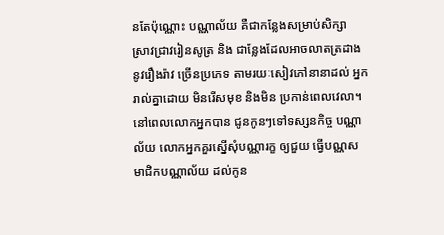នតែប៉ុណ្ណោះ បណ្ណាល័យ គឺជាកន្លែងសម្រាប់សិក្សា ស្រាវជ្រាវរៀនសូត្រ និង ជាន្លែងដែលអាចលាតត្រដាងនូវរឿងរ៉ាវ ច្រើនប្រភេទ តាមរយៈសៀវភៅនានាដល់ អ្នករាល់គ្នាដោយ មិនរើសមុខ និងមិន ប្រកាន់ពេលវេលា។ នៅពេលលោកអ្នកបាន ជូនកូនៗទៅទស្សនកិច្ច បណ្ណាល័យ លោកអ្នកគួរស្នើសុំបណ្ណារក្ខ ឲ្យជួយ ធ្វើបណ្ណសមាជិកបណ្ណាល័យ ដល់កូន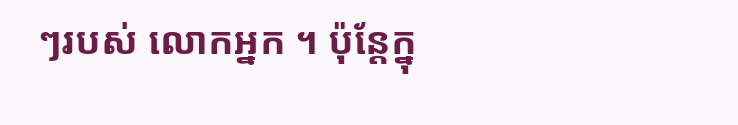ៗរបស់ លោកអ្នក ។ ប៉ុន្តែក្នុ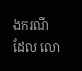ងករណីដែល លោ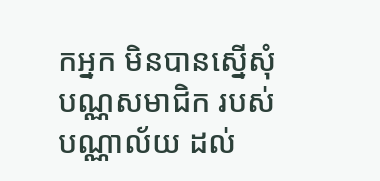កអ្នក មិនបានស្នើសុំបណ្ណសមាជិក របស់បណ្ណាល័យ ដល់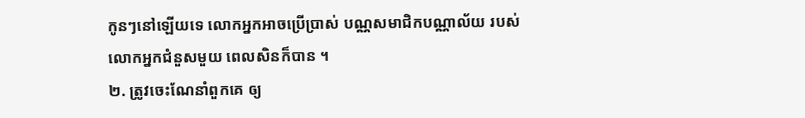កូនៗនៅឡើយទេ លោកអ្នកអាចប្រើប្រាស់ បណ្ណសមាជិកបណ្ណាល័យ របស់លោកអ្នកជំនួសមួយ ពេលសិនក៏បាន ។
២. ត្រូវចេះណែនាំពួកគេ ឲ្យ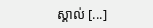ស្គាល់ [...]